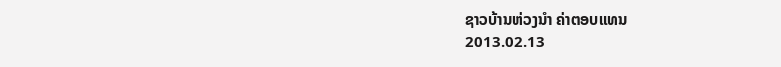ຊາວບ້ານຫ່ວງນໍາ ຄ່າຕອບແທນ
2013.02.13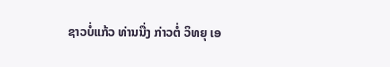ຊາວບໍ່ແກ້ວ ທ່ານນື່ງ ກ່າວຕໍ່ ວິທຍຸ ເອ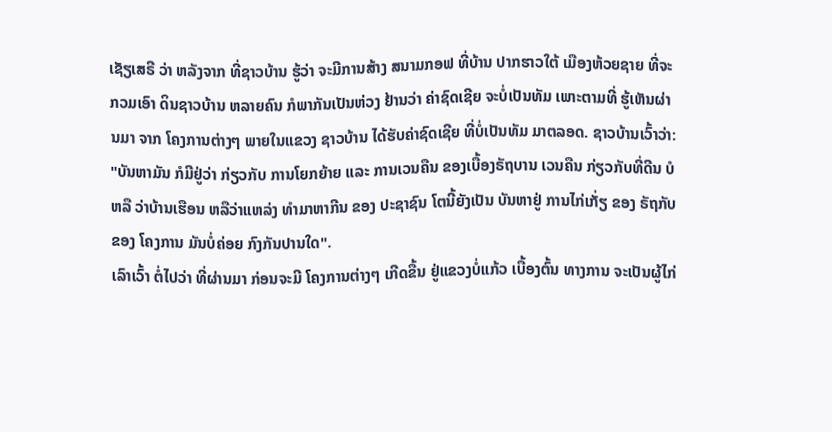ເຊັຽເສຣີ ວ່າ ຫລັງຈາກ ທີ່ຊາວບ້ານ ຮູ້ວ່າ ຈະມີການສ້າງ ສນາມກອຟ ທີ່ບ້ານ ປາກຮາວໃຕ້ ເມືອງຫ້ວຍຊາຍ ທີ່ຈະກວມເອົາ ດິນຊາວບ້ານ ຫລາຍຄົນ ກໍພາກັນເປັນຫ່ວງ ຢ້ານວ່າ ຄ່າຊົດເຊີຍ ຈະບໍ່ເປັນທັມ ເພາະຕາມທີ່ ຮູ້ເຫັນຜ່ານມາ ຈາກ ໂຄງການຕ່າງໆ ພາຍໃນແຂວງ ຊາວບ້ານ ໄດ້ຮັບຄ່າຊົດເຊີຍ ທີ່ບໍ່ເປັນທັມ ມາຕລອດ. ຊາວບ້ານເວົ້າວ່າ:
"ບັນຫາມັນ ກໍມີຢູ່ວ່າ ກ່ຽວກັບ ການໂຍກຍ້າຍ ແລະ ການເວນຄືນ ຂອງເບື້ອງຣັຖບານ ເວນຄືນ ກ່ຽວກັບທີ່ດີນ ບໍຫລື ວ່າບ້ານເຮືອນ ຫລືວ່າແຫລ່ງ ທຳມາຫາກີນ ຂອງ ປະຊາຊົນ ໂຕນີ້ຍັງເປັນ ບັນຫາຢູ່ ການໄກ່ເກັ່ຽ ຂອງ ຣັຖກັບຂອງ ໂຄງການ ມັນບໍ່ຄ່ອຍ ກົງກັນປານໃດ".
ເລົາເວົ້າ ຕໍ່ໄປວ່າ ທີ່ຜ່ານມາ ກ່ອນຈະມີ ໂຄງການຕ່າງໆ ເກີດຂື້ນ ຢູ່ແຂວງບໍ່ແກ້ວ ເບື້ອງຕົ້ນ ທາງການ ຈະເປັນຜູ້ໄກ່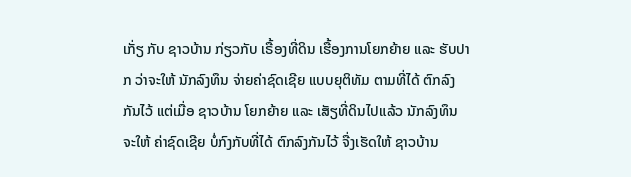ເກັ່ຽ ກັບ ຊາວບ້ານ ກ່ຽວກັບ ເຣື້ອງທີ່ດິນ ເຮື້ອງການໂຍກຍ້າຍ ແລະ ຮັບປາກ ວ່າຈະໃຫ້ ນັກລົງທຶນ ຈ່າຍຄ່າຊົດເຊີຍ ແບບຍຸຕິທັມ ຕາມທີ່ໄດ້ ຕົກລົງກັນໄວ້ ແຕ່ເມື່ອ ຊາວບ້ານ ໂຍກຍ້າຍ ແລະ ເສັຽທີ່ດິນໄປແລ້ວ ນັກລົງທຶນ ຈະໃຫ້ ຄ່າຊົດເຊີຍ ບໍ່ກົງກັບທີ່ໄດ້ ຕົກລົງກັນໄວ້ ຈື່ງເຮັດໃຫ້ ຊາວບ້ານ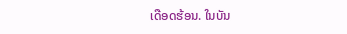ເດືອດຮ້ອນ. ໃນບັນ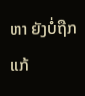ຫາ ຍັງບໍ່ຖືກແກ້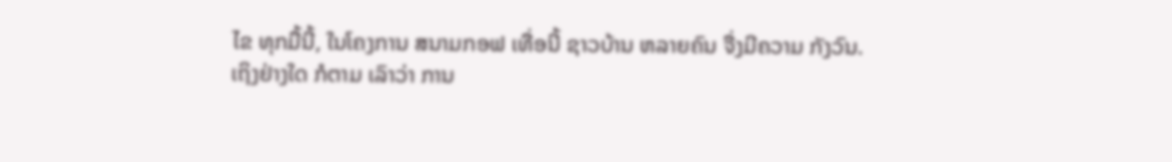ໄຂ ທຸກມື້ນີ້, ໃນໂຄງການ ສນາມກອຟ ເທື່ອນີ້ ຊາວບ້ານ ຫລາຍຄົນ ຈື່ງມີຄວາມ ກັງວົນ.
ເຖິງຢ່າງໃດ ກໍຕາມ ເລົາວ່າ ການ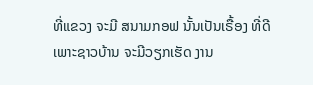ທີ່ແຂວງ ຈະມີ ສນາມກອຟ ນັ້ນເປັນເຣື້ອງ ທີ່ດີ ເພາະຊາວບ້ານ ຈະມີວຽກເຮັດ ງານ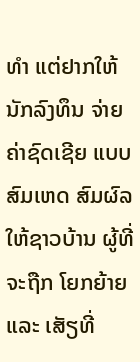ທຳ ແຕ່ຢາກໃຫ້ ນັກລົງທຶນ ຈ່າຍຄ່າຊົດເຊີຍ ແບບສົມເຫດ ສົມຜົລ ໃຫ້ຊາວບ້ານ ຜູ້ທີ່ຈະຖືກ ໂຍກຍ້າຍ ແລະ ເສັຽທີ່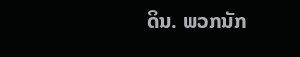ດິນ. ພວກນັກ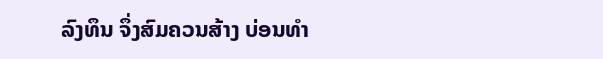ລົງທຶນ ຈຶ່ງສົມຄວນສ້າງ ບ່ອນທຳ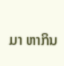ມາ ຫາກິນ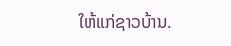ໃຫ້ແກ່ຊາວບ້ານ.